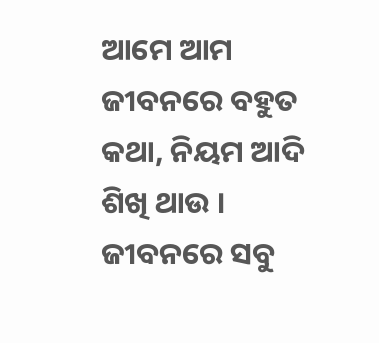ଆମେ ଆମ ଜୀବନରେ ବହୁତ କଥା, ନିୟମ ଆଦି ଶିଖି ଥାଉ । ଜୀବନରେ ସବୁ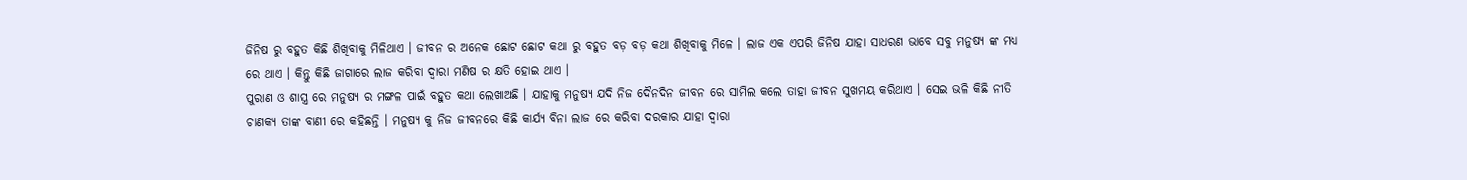ଜିନିଷ ରୁ ବହୁତ କିଛି ଶିଖିବାକୁ ମିଳିଥାଏ । ଜୀବନ ର ଅନେକ ଛୋଟ ଛୋଟ କଥା ରୁ ବହୁତ ବଡ଼ ବଡ଼ କଥା ଶିଖିବାକୁ ମିଳେ । ଲାଜ ଏକ ଏପରି ଜିନିଷ ଯାହା ସାଧରଣ ଭାବେ ସବୁ ମନୁଷ୍ୟ ଙ୍କ ମଧ୍ୟ ରେ ଥାଏ । କିନ୍ତୁ କିଛି ଜାଗାରେ ଲାଜ କରିବା ଦ୍ୱାରା ମଣିଷ ର କ୍ଷତି ହୋଇ ଥାଏ ।
ପୁରାଣ ଓ ଶାସ୍ତ୍ର ରେ ମନୁଷ୍ୟ ର ମଙ୍ଗଳ ପାଇଁ ବହୁତ କଥା ଲେଖାଅଛି । ଯାହାକୁ ମନୁଷ୍ୟ ଯଦି ନିଜ ଦୈନଦିନ ଜୀବନ ରେ ସାମିଲ କଲେ ତାହା ଜୀବନ ସୁଖମୟ କରିଥାଏ । ସେଇ ଭଳି କିଛି ନୀତି ଚାଣକ୍ୟ ତାଙ୍କ ବାଣୀ ରେ କହିଛନ୍ତି । ମନୁଷ୍ୟ କୁ ନିଜ ଜୀବନରେ କିଛି କାର୍ଯ୍ୟ ବିନା ଲାଜ ରେ କରିବା ଦରକାର ଯାହା ଦ୍ୱାରା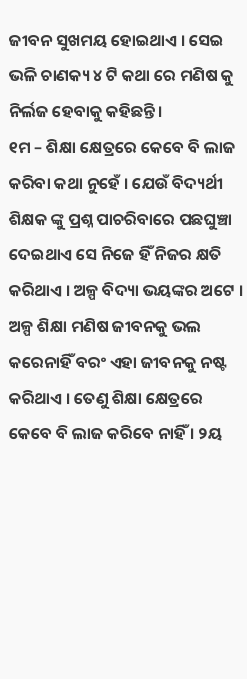ଜୀବନ ସୁଖମୟ ହୋଇଥାଏ । ସେଇ ଭଳି ଚାଣକ୍ୟ ୪ ଟି କଥା ରେ ମଣିଷ କୁ ନିର୍ଲଜ ହେବାକୁ କହିଛନ୍ତି ।
୧ମ – ଶିକ୍ଷା କ୍ଷେତ୍ରରେ କେବେ ବି ଲାଜ କରିବା କଥା ନୁହେଁ । ଯେଉଁ ବିଦ୍ୟର୍ଥୀ ଶିକ୍ଷକ ଙ୍କୁ ପ୍ରଶ୍ନ ପାଚରିବାରେ ପଛଘୁଞ୍ଚା ଦେଇଥାଏ ସେ ନିଜେ ହିଁ ନିଜର କ୍ଷତି କରିଥାଏ । ଅଳ୍ପ ବିଦ୍ୟା ଭୟଙ୍କର ଅଟେ । ଅଳ୍ପ ଶିକ୍ଷା ମଣିଷ ଜୀବନକୁ ଭଲ କରେନାହିଁ ବରଂ ଏହା ଜୀବନକୁ ନଷ୍ଟ କରିଥାଏ । ତେଣୁ ଶିକ୍ଷା କ୍ଷେତ୍ରରେ କେବେ ବି ଲାଜ କରିବେ ନାହିଁ । ୨ୟ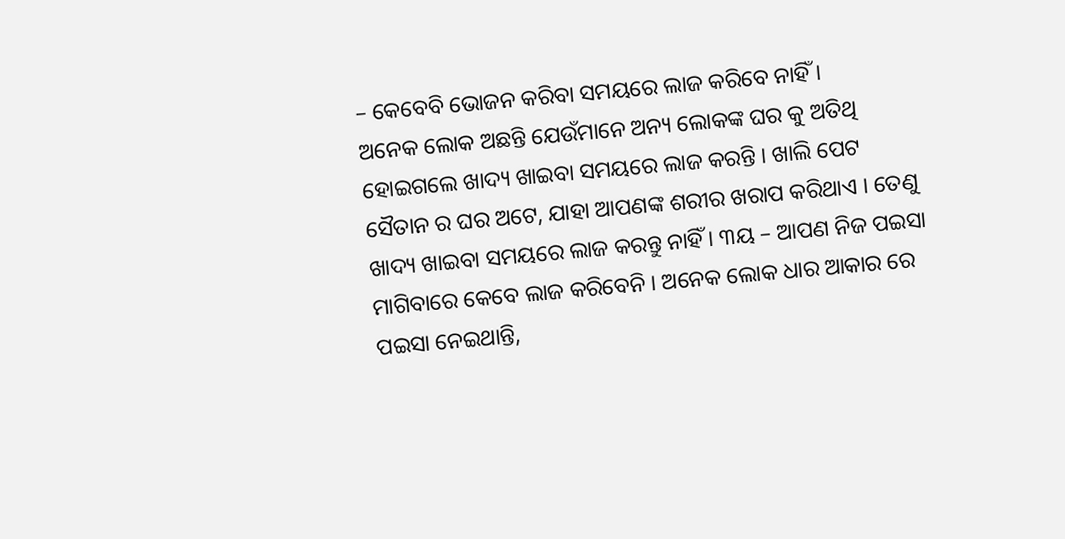– କେବେବି ଭୋଜନ କରିବା ସମୟରେ ଲାଜ କରିବେ ନାହିଁ ।
ଅନେକ ଲୋକ ଅଛନ୍ତି ଯେଉଁମାନେ ଅନ୍ୟ ଲୋକଙ୍କ ଘର କୁ ଅତିଥି ହୋଇଗଲେ ଖାଦ୍ୟ ଖାଇବା ସମୟରେ ଲାଜ କରନ୍ତି । ଖାଲି ପେଟ ସୈତାନ ର ଘର ଅଟେ, ଯାହା ଆପଣଙ୍କ ଶରୀର ଖରାପ କରିଥାଏ । ତେଣୁ ଖାଦ୍ୟ ଖାଇବା ସମୟରେ ଲାଜ କରନ୍ତୁ ନାହିଁ । ୩ୟ – ଆପଣ ନିଜ ପଇସା ମାଗିବାରେ କେବେ ଲାଜ କରିବେନି । ଅନେକ ଲୋକ ଧାର ଆକାର ରେ ପଇସା ନେଇଥାନ୍ତି,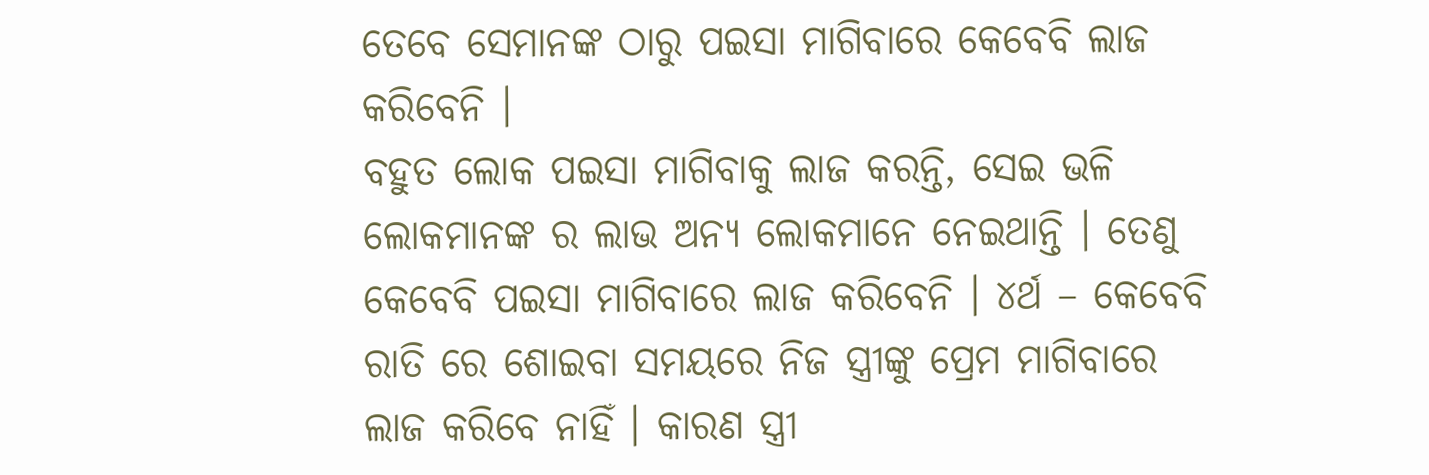ତେବେ ସେମାନଙ୍କ ଠାରୁ ପଇସା ମାଗିବାରେ କେବେବି ଲାଜ କରିବେନି ।
ବହୁତ ଲୋକ ପଇସା ମାଗିବାକୁ ଲାଜ କରନ୍ତି, ସେଇ ଭଳି ଲୋକମାନଙ୍କ ର ଲାଭ ଅନ୍ୟ ଲୋକମାନେ ନେଇଥାନ୍ତି । ତେଣୁ କେବେବି ପଇସା ମାଗିବାରେ ଲାଜ କରିବେନି । ୪ର୍ଥ – କେବେବି ରାତି ରେ ଶୋଇବା ସମୟରେ ନିଜ ସ୍ତ୍ରୀଙ୍କୁ ପ୍ରେମ ମାଗିବାରେ ଲାଜ କରିବେ ନାହିଁ । କାରଣ ସ୍ତ୍ରୀ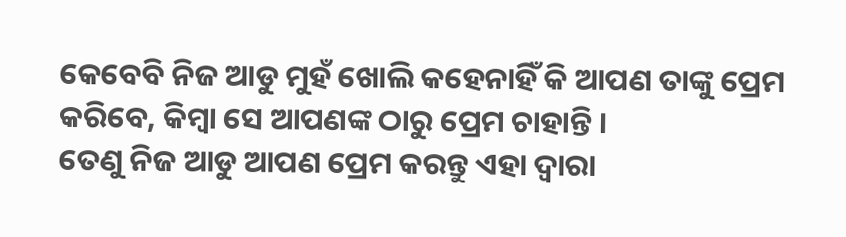କେବେବି ନିଜ ଆଡୁ ମୁହଁ ଖୋଲି କହେନାହିଁ କି ଆପଣ ତାଙ୍କୁ ପ୍ରେମ କରିବେ, କିମ୍ବା ସେ ଆପଣଙ୍କ ଠାରୁ ପ୍ରେମ ଚାହାନ୍ତି ।
ତେଣୁ ନିଜ ଆଡୁ ଆପଣ ପ୍ରେମ କରନ୍ତୁ ଏହା ଦ୍ୱାରା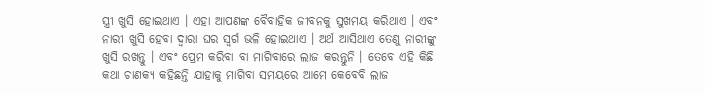ସ୍ତ୍ରୀ ଖୁସି ହୋଇଥାଏ । ଏହା ଆପଣଙ୍କ ବୈବାହିକ ଜୀବନକୁ ସୁଖମୟ କରିଥାଏ । ଏବଂ ନାରୀ ଖୁସି ହେବା ଦ୍ୱାରା ଘର ସ୍ୱର୍ଗ ଭଳି ହୋଇଥାଏ । ଅର୍ଥ ଆସିଥାଏ ତେଣୁ ନାରୀଙ୍କୁ ଖୁସି ରଖନ୍ତୁ । ଏବଂ ପ୍ରେମ କରିବା ବା ମାଗିବାରେ ଲାଜ କରନ୍ତୁନି । ତେବେ ଏହି କିଛି କଥା ଚାଣକ୍ୟ କହିଛନ୍ତି ଯାହାକୁ ମାଗିବା ସମୟରେ ଆମେ କେବେବି ଲାଜ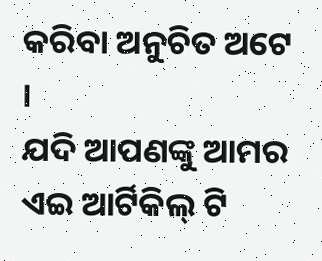କରିବା ଅନୁଚିତ ଅଟେ ।
ଯଦି ଆପଣଙ୍କୁ ଆମର ଏଇ ଆର୍ଟିକିଲ୍ ଟି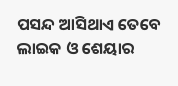ପସନ୍ଦ ଆସିଥାଏ ତେବେ ଲାଇକ ଓ ଶେୟାର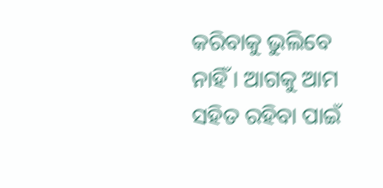କରିବାକୁ ଭୁଲିବେ ନାହିଁ । ଆଗକୁ ଆମ ସହିତ ରହିବା ପାଇଁ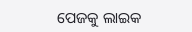ପେଜକୁ ଲାଇକ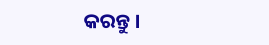କରନ୍ତୁ ।